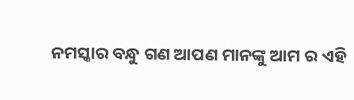ନମସ୍କାର ବନ୍ଧୁ ଗଣ ଆପଣ ମାନଙ୍କୁ ଆମ ର ଏହି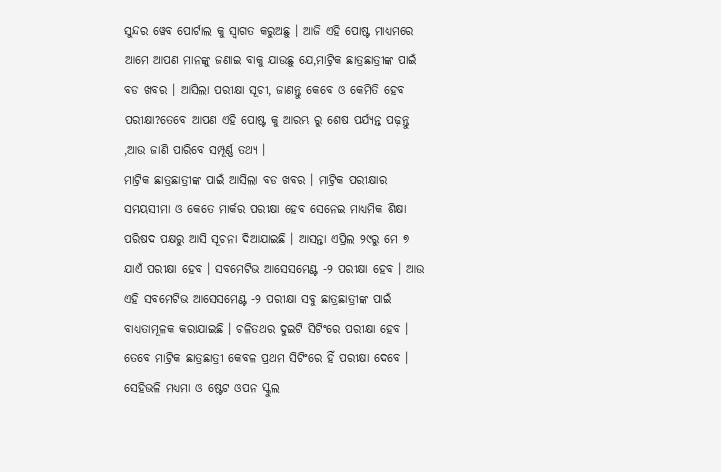ସୁନ୍ଦର ୱେବ ପୋର୍ଟାଲ କୁ ସ୍ୱାଗତ କରୁଅଛୁ । ଆଜି ଏହି ପୋଷ୍ଟ ମାଧ୍ୟମରେ ଆମେ ଆପଣ ମାନଙ୍କୁ ଜଣାଇ ବାକୁ ଯାଉଛୁ ଯେ,ମାଟ୍ରିକ ଛାତ୍ରଛାତ୍ରୀଙ୍କ ପାଇଁ ବଡ ଖବର । ଆସିଲା ପରୀକ୍ଷା ସୂଚୀ, ଜାଣନ୍ତୁ କେବେ ଓ କେମିତି ହେବ ପରୀକ୍ଷା?ତେବେ ଆପଣ ଏହି ପୋଷ୍ଟ କୁ ଆରମ୍ଭ ରୁ ଶେଷ ପର୍ଯ୍ୟନ୍ତ ପଢ଼ନ୍ତୁ ,ଆଉ ଜାଣି ପାରିବେ ସମ୍ପୂର୍ଣ୍ଣ ତଥ୍ୟ ।
ମାଟ୍ରିକ ଛାତ୍ରଛାତ୍ରୀଙ୍କ ପାଇଁ ଆସିଲା ବଡ ଖବର । ମାଟ୍ରିକ ପରୀକ୍ଷାର ସମୟସୀମା ଓ କେତେ ମାର୍କର ପରୀକ୍ଷା ହେବ ସେନେଇ ମାଧ୍ୟମିକ ଶିକ୍ଷା ପରିଷଦ ପକ୍ଷରୁ ଆସି ସୂଚନା ଦିଆଯାଇଛି । ଆସନ୍ତା ଏପ୍ରିଲ ୨୯ରୁ ମେ ୭ ଯାଏଁ ପରୀକ୍ଷା ହେବ । ସବମେଟିଭ ଆସେସମେଣ୍ଟ -୨ ପରୀକ୍ଷା ହେବ । ଆଉ ଏହି ସବମେଟିଭ ଆସେସମେଣ୍ଟ -୨ ପରୀକ୍ଷା ସବୁ ଛାତ୍ରଛାତ୍ରୀଙ୍କ ପାଇଁ ବାଧ୍ୟତାମୂଳକ କରାଯାଇଛି । ଚଳିତଥର ଦୁଇଟି ସିଟିଂରେ ପରୀକ୍ଷା ହେବ । ତେବେ ମାଟ୍ରିକ ଛାତ୍ରଛାତ୍ରୀ କେବଳ ପ୍ରଥମ ସିଟିଂରେ ହିଁ ପରୀକ୍ଷା ଦେବେ ।
ସେହିଭଳି ମଧ୍ୟମା ଓ ଷ୍ଟେଟ ଓପନ ସ୍କୁଲ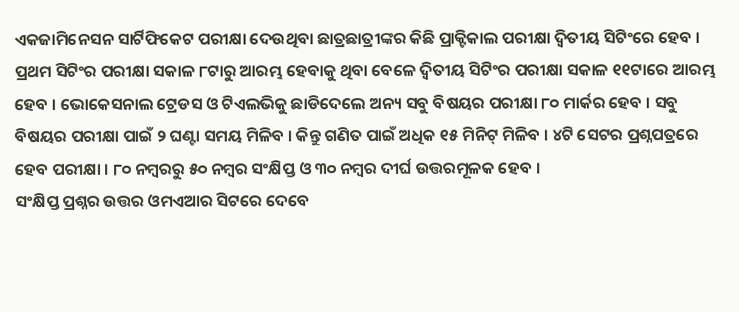ଏକଜାମିନେସନ ସାର୍ଟିଫିକେଟ ପରୀକ୍ଷା ଦେଉଥିବା ଛାତ୍ରଛାତ୍ରୀଙ୍କର କିଛି ପ୍ରାକ୍ଟିକାଲ ପରୀକ୍ଷା ଦ୍ୱିତୀୟ ସିଟିଂରେ ହେବ । ପ୍ରଥମ ସିଟିଂର ପରୀକ୍ଷା ସକାଳ ୮ଟାରୁ ଆରମ୍ଭ ହେବାକୁ ଥିବା ବେଳେ ଦ୍ୱିତୀୟ ସିଟିଂର ପରୀକ୍ଷା ସକାଳ ୧୧ଟାରେ ଆରମ୍ଭ ହେବ । ଭୋକେସନାଲ ଟ୍ରେଡସ ଓ ଟିଏଲଭିକୁ ଛାଡିଦେଲେ ଅନ୍ୟ ସବୁ ବିଷୟର ପରୀକ୍ଷା ୮୦ ମାର୍କର ହେବ । ସବୁ ବିଷୟର ପରୀକ୍ଷା ପାଇଁ ୨ ଘଣ୍ଟା ସମୟ ମିଳିବ । କିନ୍ତୁ ଗଣିତ ପାଇଁ ଅଧିକ ୧୫ ମିନିଟ୍ ମିଳିବ । ୪ଟି ସେଟର ପ୍ରଶ୍ନପତ୍ରରେ ହେବ ପରୀକ୍ଷା । ୮୦ ନମ୍ବରରୁ ୫୦ ନମ୍ବର ସଂକ୍ଷିପ୍ତ ଓ ୩୦ ନମ୍ବର ଦୀର୍ଘ ଉତ୍ତରମୂଳକ ହେବ ।
ସଂକ୍ଷିପ୍ତ ପ୍ରଶ୍ନର ଉତ୍ତର ଓମଏଆର ସିଟରେ ଦେବେ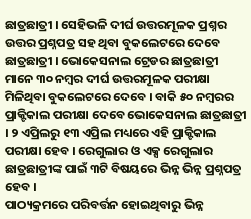ଛାତ୍ରଛାତ୍ରୀ । ସେହିଭଳି ଦୀର୍ଘ ଉତ୍ତରମୂଳକ ପ୍ରଶ୍ନର ଉତ୍ତର ପ୍ରଶ୍ନପତ୍ର ସହ ଥିବା ବୁକଲେଟରେ ଦେବେ ଛାତ୍ରଛାତ୍ରୀ । ଭୋକେସନାଲ ଟ୍ରେଡର ଛାତ୍ରଛାତ୍ରୀ ମାନେ ୩୦ ନମ୍ବର ଦୀର୍ଘ ଉତ୍ତରମୂଳକ ପରୀକ୍ଷା ମିଳିଥିବା ବୁକଲେଟରେ ଦେବେ । ବାକି ୫୦ ନମ୍ବରର ପ୍ରାକ୍ଟିକାଲ ପରୀକ୍ଷା ଦେବେ ଭୋକେସନାଲ ଛାତ୍ରଛାତ୍ରୀ । ୨ ଏପ୍ରିଲରୁ ୧୩ ଏପ୍ରିଲ ମଧ୍ୟରେ ଏହି ପ୍ରାକ୍ଟିକାଲ ପରୀକ୍ଷା ହେବ । ରେଗୁଲାର ଓ ଏକ୍ସ ରେଗୁଲାର ଛାତ୍ରଛାତ୍ରୀଙ୍କ ପାଇଁ ୩ଟି ବିଷୟରେ ଭିନ୍ନ ଭିନ୍ନ ପ୍ରଶ୍ନପତ୍ର ହେବ ।
ପାଠ୍ୟକ୍ରମରେ ପରିବର୍ତ୍ତନ ହୋଇଥିବାରୁ ଭିନ୍ନ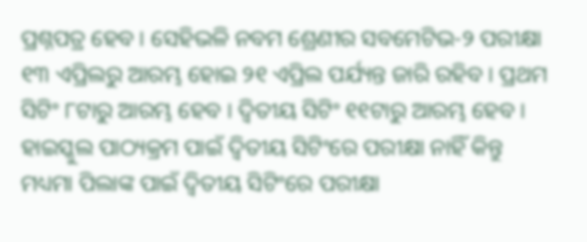ପ୍ରଶ୍ନପତ୍ର ହେବ । ସେହିଭଳି ନବମ ଶ୍ରେଣୀର ସବମେଟିଭ-୨ ପରୀକ୍ଷା ୧୩ ଏପ୍ରିଲରୁ ଆରମ୍ଭ ହୋଇ ୨୧ ଏପ୍ରିଲ ପର୍ଯ୍ୟନ୍ତ ଜାରି ରହିବ । ପ୍ରଥମ ସିଟିଂ ୮ଟାରୁ ଆରମ୍ଭ ହେବ । ଦ୍ୱିତୀୟ ସିଟିଂ ୧୧ଟାରୁ ଆରମ୍ଭ ହେବ । ହାଇସ୍କୁଲ ପାଠ୍ୟକ୍ରମ ପାଇଁ ଦ୍ୱିତୀୟ ସିଟିଂରେ ପରୀକ୍ଷା ନାହିଁ କିନ୍ତୁ ମଧ୍ୟମା ପିଲାଙ୍କ ପାଇଁ ଦ୍ୱିତୀୟ ସିଟିଂରେ ପରୀକ୍ଷା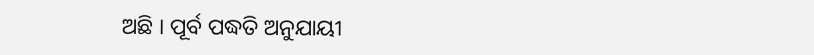ଅଛି । ପୂର୍ବ ପଦ୍ଧତି ଅନୁଯାୟୀ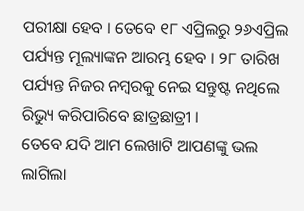ପରୀକ୍ଷା ହେବ । ତେବେ ୧୮ ଏପ୍ରିଲରୁ ୨୬ଏପ୍ରିଲ ପର୍ଯ୍ୟନ୍ତ ମୂଲ୍ୟାଙ୍କନ ଆରମ୍ଭ ହେବ । ୨୮ ତାରିଖ ପର୍ଯ୍ୟନ୍ତ ନିଜର ନମ୍ବରକୁ ନେଇ ସନ୍ତୁଷ୍ଟ ନଥିଲେ ରିଭ୍ୟୁ କରିପାରିବେ ଛାତ୍ରଛାତ୍ରୀ ।
ତେବେ ଯଦି ଆମ ଲେଖାଟି ଆପଣଙ୍କୁ ଭଲ ଲାଗିଲା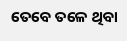ତେବେ ତଳେ ଥିବା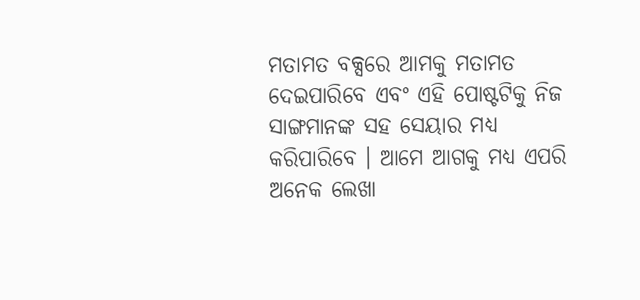ମତାମତ ବକ୍ସରେ ଆମକୁ ମତାମତ ଦେଇପାରିବେ ଏବଂ ଏହି ପୋଷ୍ଟଟିକୁ ନିଜ ସାଙ୍ଗମାନଙ୍କ ସହ ସେୟାର ମଧ୍ୟ କରିପାରିବେ । ଆମେ ଆଗକୁ ମଧ୍ୟ ଏପରି ଅନେକ ଲେଖା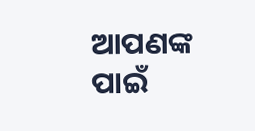ଆପଣଙ୍କ ପାଇଁ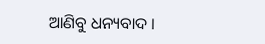ଆଣିବୁ ଧନ୍ୟବାଦ ।